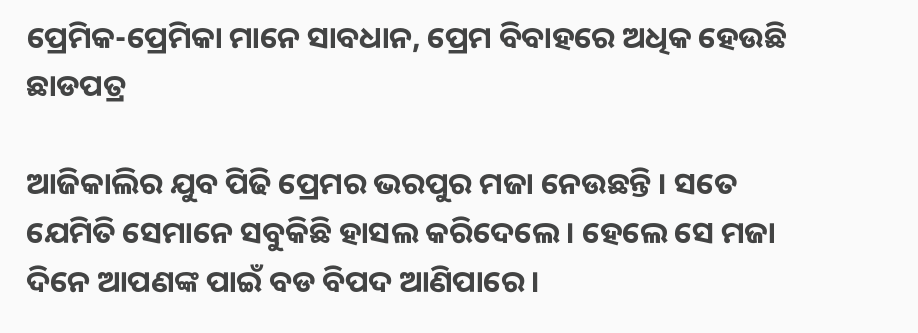ପ୍ରେମିକ-ପ୍ରେମିକା ମାନେ ସାବଧାନ, ପ୍ରେମ ବିବାହରେ ଅଧିକ ହେଉଛି ଛାଡପତ୍ର

ଆଜିକାଲିର ଯୁବ ପିଢି ପ୍ରେମର ଭରପୁର ମଜା ନେଉଛନ୍ତି । ସତେ ଯେମିତି ସେମାନେ ସବୁକିଛି ହାସଲ କରିଦେଲେ । ହେଲେ ସେ ମଜା ଦିନେ ଆପଣଙ୍କ ପାଇଁ ବଡ ବିପଦ ଆଣିପାରେ ।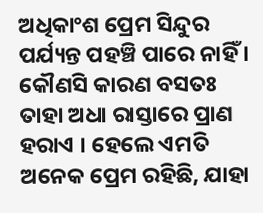ଅଧିକାଂଶ ପ୍ରେମ ସିନ୍ଦୁର ପର୍ଯ୍ୟନ୍ତ ପହଞ୍ଚି ପାରେ ନାହିଁ । କୌଣସି କାରଣ ବସତଃ ତାହା ଅଧା ରାସ୍ତାରେ ପ୍ରାଣ ହରାଏ । ହେଲେ ଏମତି ଅନେକ ପ୍ରେମ ରହିଛି, ଯାହା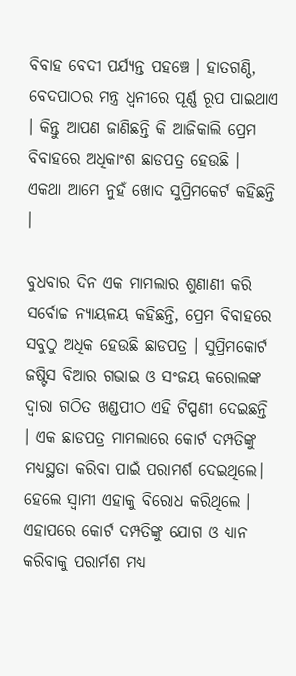ବିବାହ ବେଦୀ ପର୍ଯ୍ୟନ୍ତ ପହଞ୍ଚେ । ହାତଗଣ୍ଠି, ବେଦପାଠର ମନ୍ତ୍ର ଧ୍ବନୀରେ ପୂର୍ଣ୍ଣ ରୂପ ପାଇଥାଏ । କିନ୍ତୁ ଆପଣ ଜାଣିଛନ୍ତି କି ଆଜିକାଲି ପ୍ରେମ ବିବାହରେ ଅଧିକାଂଶ ଛାଡପତ୍ର ହେଉଛି । ଏକଥା ଆମେ ନୁହଁ ଖୋଦ ସୁପ୍ରିମକେର୍ଟ କହିଛନ୍ତି ।

ବୁଧବାର ଦିନ ଏକ ମାମଲାର ଶୁଣାଣୀ କରି ସର୍ବୋଚ୍ଚ ନ୍ୟାୟଳୟ କହିଛନ୍ତି, ପ୍ରେମ ବିବାହରେ ସବୁଠୁ ଅଧିକ ହେଉଛି ଛାଡପତ୍ର । ସୁପ୍ରିମକୋର୍ଟ ଜଷ୍ଟିସ ବିଆର ଗଭାଇ ଓ ସଂଜୟ କରୋଲଙ୍କ ଦ୍ୱାରା ଗଠିତ ଖଣ୍ଡପୀଠ ଏହି ଟିପ୍ପଣୀ ଦେଇଛନ୍ତି । ଏକ ଛାଡପତ୍ର ମାମଲାରେ କୋର୍ଟ ଦମ୍ପତିଙ୍କୁ ମଧ୍ୟସ୍ଥତା କରିବା ପାଇଁ ପରାମର୍ଶ ଦେଇଥିଲେ। ହେଲେ ସ୍ୱାମୀ ଏହାକୁ ବିରୋଧ କରିଥିଲେ । ଏହାପରେ କୋର୍ଟ ଦମ୍ପତିଙ୍କୁ ଯୋଗ ଓ ଧ୍ୟାନ କରିବାକୁ ପରାର୍ମଶ ମଧ୍ୟ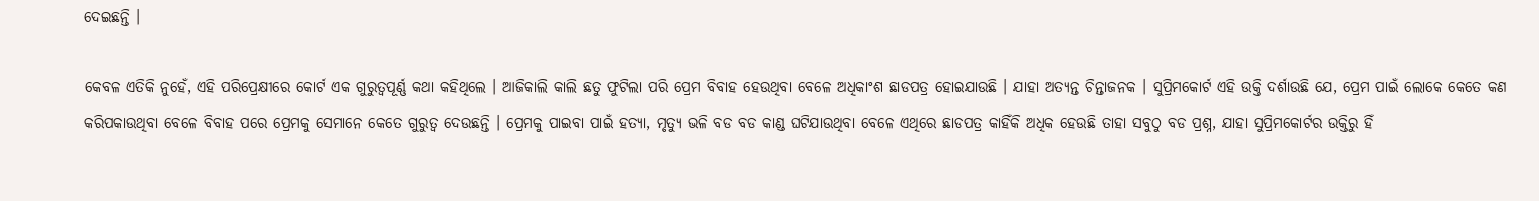ଦେଇଛନ୍ତି ।

କେବଳ ଏତିକି ନୁହେଁ, ଏହି ପରିପ୍ରେକ୍ଷୀରେ କୋର୍ଟ ଏକ ଗୁରୁତ୍ବପୂର୍ଣ୍ଣ କଥା କହିଥିଲେ । ଆଜିକାଲି କାଲି ଛତୁ ଫୁଟିଲା ପରି ପ୍ରେମ ବିବାହ ହେଉଥିବା ବେଳେ ଅଧିକାଂଶ ଛାଡପତ୍ର ହୋଇଯାଉଛି । ଯାହା ଅତ୍ୟନ୍ତ ଚିନ୍ତାଜନକ । ସୁପ୍ରିମକୋର୍ଟ ଏହି ଉକ୍ତି ଦର୍ଶାଉଛି ଯେ, ପ୍ରେମ ପାଇଁ ଲୋକେ କେତେ କଣ କରିପକାଉଥିବା ବେଳେ ବିବାହ ପରେ ପ୍ରେମକୁ ସେମାନେ କେତେ ଗୁରୁତ୍ବ ଦେଉଛନ୍ତି । ପ୍ରେମକୁ ପାଇବା ପାଇଁ ହତ୍ୟା, ମୃତ୍ୟୁ ଭଳି ବଡ ବଡ କାଣ୍ଡ ଘଟିଯାଉଥିବା ବେଳେ ଏଥିରେ ଛାଡପତ୍ର କାହିଁକି ଅଧିକ ହେଉଛି ତାହା ସବୁଠୁ ବଡ ପ୍ରଶ୍ନ, ଯାହା ସୁପ୍ରିମକୋର୍ଟର ଉକ୍ତିରୁ ହିଁ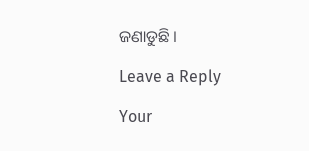ଜଣାଡୁଛି ।

Leave a Reply

Your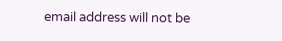email address will not be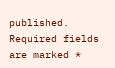published. Required fields are marked *